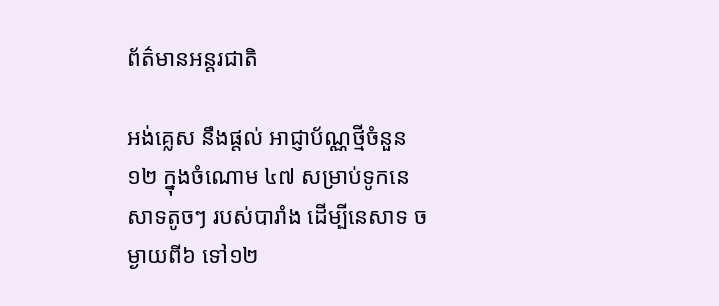ព័ត៌មានអន្តរជាតិ

អង់គ្លេស នឹងផ្តល់ អាជ្ញាប័ណ្ណថ្មីចំនួន ១២ ក្នុងចំណោម ៤៧ សម្រាប់ទូកនេសាទតូចៗ របស់បារាំង ដើម្បីនេសាទ ចម្ងាយពី៦ ទៅ១២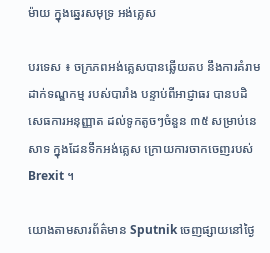ម៉ាយ ក្នុងឆ្នេរសមុទ្រ អង់គ្លេស

បរទេស ៖ ចក្រភពអង់គ្លេសបានឆ្លើយតប នឹងការគំរាមដាក់ទណ្ឌកម្ម របស់បារាំង បន្ទាប់ពីអាជ្ញាធរ បានបដិសេធការអនុញ្ញាត ដល់ទូកតូចៗចំនួន ៣៥ សម្រាប់នេសាទ ក្នុងដែនទឹកអង់គ្លេស ក្រោយការចាកចេញរបស់ Brexit ។

យោងតាមសារព័ត៌មាន Sputnik ចេញផ្សាយនៅថ្ងៃ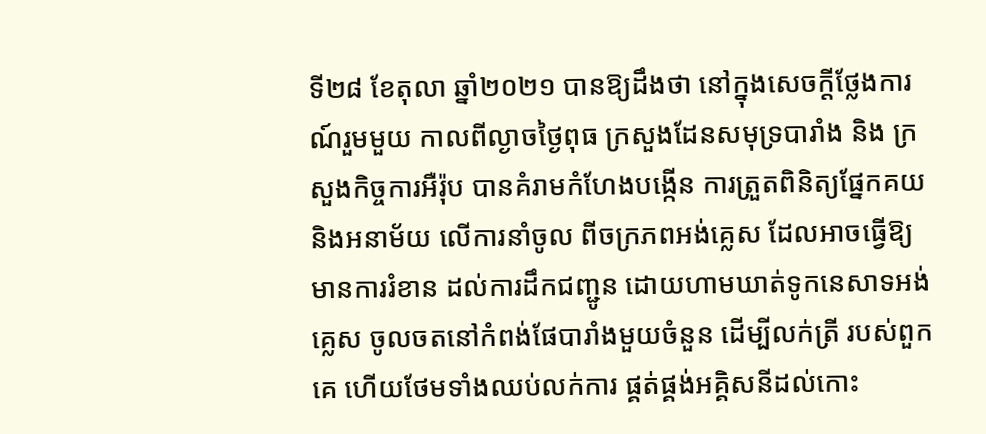ទី២៨ ខែតុលា ឆ្នាំ២០២១ បានឱ្យដឹងថា នៅក្នុងសេចក្តីថ្លែងការណ៍រួមមួយ កាលពីល្ងាចថ្ងៃពុធ ក្រសួងដែនសមុទ្របារាំង និង ក្រសួងកិច្ចការអឺរ៉ុប បានគំរាមកំហែងបង្កើន ការត្រួតពិនិត្យផ្នែកគយ និងអនាម័យ លើការនាំចូល ពីចក្រភពអង់គ្លេស ដែលអាចធ្វើឱ្យមានការរំខាន ដល់ការដឹកជញ្ជូន ដោយហាមឃាត់ទូកនេសាទអង់គ្លេស ចូលចតនៅកំពង់ផែបារាំងមួយចំនួន ដើម្បីលក់ត្រី របស់ពួកគេ ហើយថែមទាំងឈប់លក់ការ ផ្គត់ផ្គង់អគ្គិសនីដល់កោះ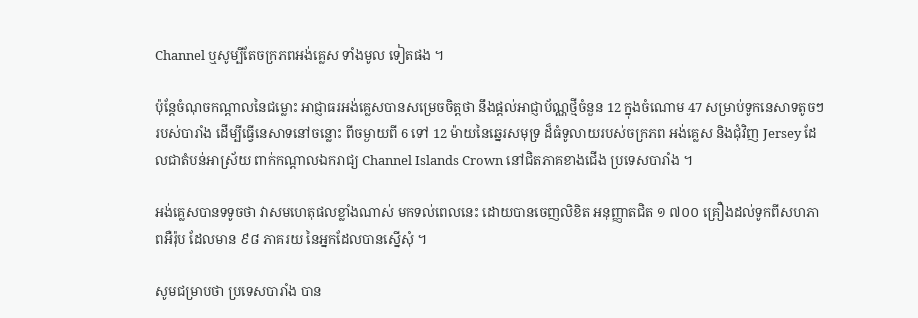Channel ឬសូម្បីតែចក្រភពអង់គ្លេស ទាំងមូល ទៀតផង ។

ប៉ុន្តែចំណុចកណ្តាលនៃជម្លោះ អាជ្ញាធរអង់គ្លេសបានសម្រេចចិត្តថា នឹងផ្តល់អាជ្ញាប័ណ្ណថ្មីចំនួន 12 ក្នុងចំណោម 47 សម្រាប់ទូកនេសាទតូចៗរបស់បារាំង ដើម្បីធ្វើនេសាទនៅចន្លោះ ពីចម្ងាយពី 6 ទៅ 12 ម៉ាយនៃឆ្នេរសមុទ្រ ដ៏ធំទូលាយរបស់ចក្រភព អង់គ្លេស និងជុំវិញ Jersey ដែលជាតំបន់អាស្រ័យ ពាក់កណ្តាលឯករាជ្យ Channel Islands Crown នៅជិតភាគខាងជើង ប្រទេសបារាំង ។

អង់គ្លេសបានទទូចថា វាសមហេតុផលខ្លាំងណាស់ មកទល់ពេលនេះ ដោយបានចេញលិខិត អនុញ្ញាតជិត ១ ៧០០ គ្រឿងដល់ទូកពីសហភាពអឺរ៉ុប ដែលមាន ៩៨ ភាគរយ នៃអ្នកដែលបានស្នើសុំ ។

សូមជម្រាបថា ប្រទេសបារាំង បាន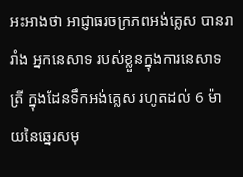អះអាងថា អាជ្ញាធរចក្រភពអង់គ្លេស បានរារាំង អ្នកនេសាទ របស់ខ្លួនក្នុងការនេសាទត្រី ក្នុងដែនទឹកអង់គ្លេស រហូតដល់ 6 ម៉ាយនៃឆ្នេរសមុ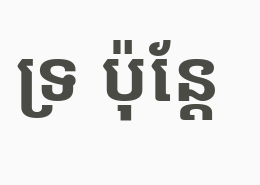ទ្រ ប៉ុន្តែ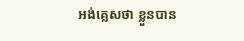អង់គ្លេសថា ខ្លួនបាន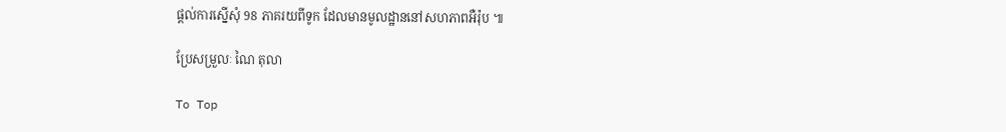ផ្តល់ការស្នើសុំ 98 ភាគរយពីទូក ដែលមានមូលដ្ឋាននៅសហភាពអឺរ៉ុប ៕

ប្រែសម្រួលៈ ណៃ តុលា

To Top